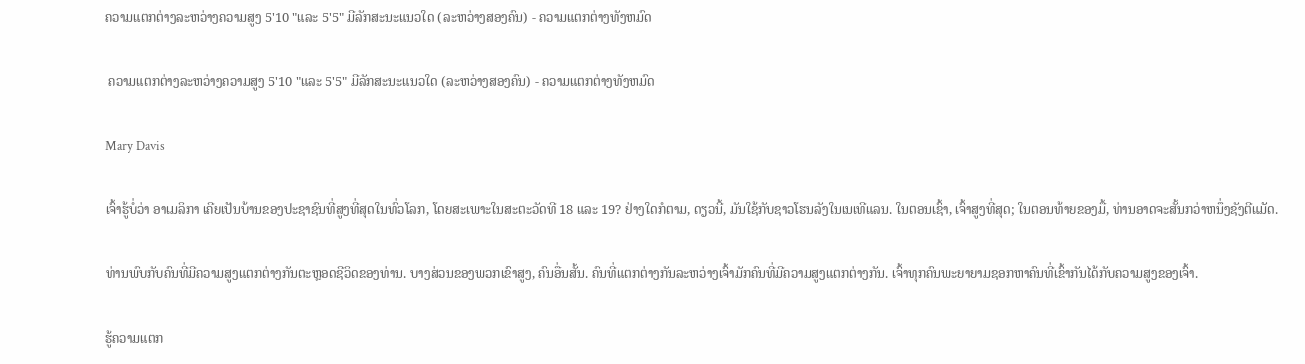ຄວາມແຕກຕ່າງລະຫວ່າງຄວາມສູງ 5'10 "ແລະ 5'5" ມີລັກສະນະແນວໃດ (ລະຫວ່າງສອງຄົນ) - ຄວາມແຕກຕ່າງທັງຫມົດ

 ຄວາມແຕກຕ່າງລະຫວ່າງຄວາມສູງ 5'10 "ແລະ 5'5" ມີລັກສະນະແນວໃດ (ລະຫວ່າງສອງຄົນ) - ຄວາມແຕກຕ່າງທັງຫມົດ

Mary Davis

ເຈົ້າຮູ້ບໍ່ວ່າ ອາເມລິກາ ເຄີຍເປັນບ້ານຂອງປະຊາຊົນທີ່ສູງທີ່ສຸດໃນທົ່ວໂລກ, ໂດຍສະເພາະໃນສະຕະວັດທີ 18 ແລະ 19? ຢ່າງໃດກໍຕາມ, ດຽວນີ້, ມັນໃຊ້ກັບຊາວໂຮນລັງໃນເນເທີແລນ. ໃນຕອນເຊົ້າ, ເຈົ້າສູງທີ່ສຸດ; ໃນຕອນທ້າຍຂອງມື້, ທ່ານອາດຈະສັ້ນກວ່າຫນຶ່ງຊັງຕີແມັດ.

ທ່ານພົບກັບຄົນທີ່ມີຄວາມສູງແຕກຕ່າງກັນຕະຫຼອດຊີວິດຂອງທ່ານ. ບາງສ່ວນຂອງພວກເຂົາສູງ, ຄົນອື່ນສັ້ນ. ຄົນທີ່ແຕກຕ່າງກັນລະຫວ່າງເຈົ້າມັກຄົນທີ່ມີຄວາມສູງແຕກຕ່າງກັນ. ເຈົ້າທຸກຄົນພະຍາຍາມຊອກຫາຄົນທີ່ເຂົ້າກັນໄດ້ກັບຄວາມສູງຂອງເຈົ້າ.

ຮູ້ຄວາມແຕກ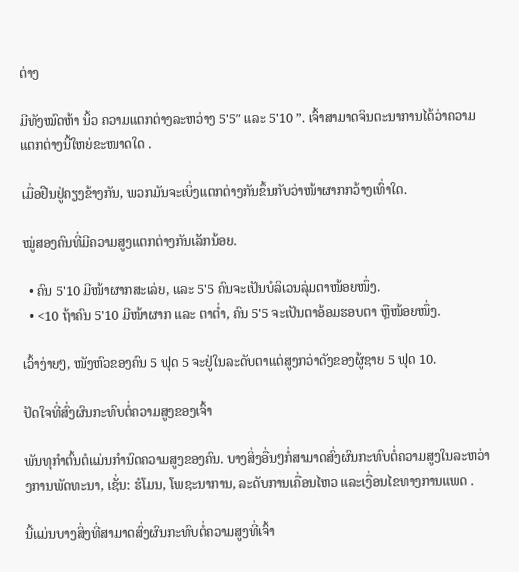ຕ່າງ

ມີທັງໝົດຫ້າ ນິ້ວ ຄວາມແຕກຕ່າງລະຫວ່າງ 5'5″ ແລະ 5'10 ”. ເຈົ້າສາມາດຈິນຕະນາການໄດ້ວ່າຄວາມແຕກຕ່າງນີ້ໃຫຍ່ຂະໜາດໃດ .

ເມື່ອຢືນຢູ່ຄຽງຂ້າງກັນ, ພວກມັນຈະເບິ່ງແຕກຕ່າງກັນຂຶ້ນກັບວ່າໜ້າຜາກກວ້າງເທົ່າໃດ.

ໝູ່ສອງຄົນທີ່ມີຄວາມສູງແຕກຕ່າງກັນເລັກນ້ອຍ.

  • ຄົນ 5'10 ມີໜ້າຜາກສະເລ່ຍ, ແລະ 5'5 ຄົນຈະເປັນບໍລິເວນລຸ່ມຕາໜ້ອຍໜຶ່ງ.
  • <10 ຖ້າຄົນ 5'10 ມີໜ້າຜາກ ແລະ ຕາຕ່ຳ, ຄົນ 5'5 ຈະເປັນຕາອ້ອມຮອບຕາ ຫຼືໜ້ອຍໜຶ່ງ.

ເວົ້າງ່າຍໆ, ໜັງຫົວຂອງຄົນ 5 ຟຸດ 5 ຈະຢູ່ໃນລະດັບຕາແຕ່ສູງກວ່າດັງຂອງຜູ້ຊາຍ 5 ຟຸດ 10.

ປັດໃຈທີ່ສົ່ງຜົນກະທົບຕໍ່ຄວາມສູງຂອງເຈົ້າ

ພັນທຸກໍາຕົ້ນຕໍແມ່ນກໍານົດຄວາມສູງຂອງຄົນ. ບາງສິ່ງອື່ນໆກໍ່ສາມາດສົ່ງຜົນກະທົບຕໍ່ຄວາມສູງໃນລະຫວ່າງການພັດທະນາ, ເຊັ່ນ: ຮໍໂມນ, ໂພຊະນາການ, ລະດັບການເຄື່ອນໄຫວ ແລະເງື່ອນໄຂທາງການແພດ .

ນີ້ແມ່ນບາງສິ່ງທີ່ສາມາດສົ່ງຜົນກະທົບຕໍ່ຄວາມສູງທີ່ເຈົ້າ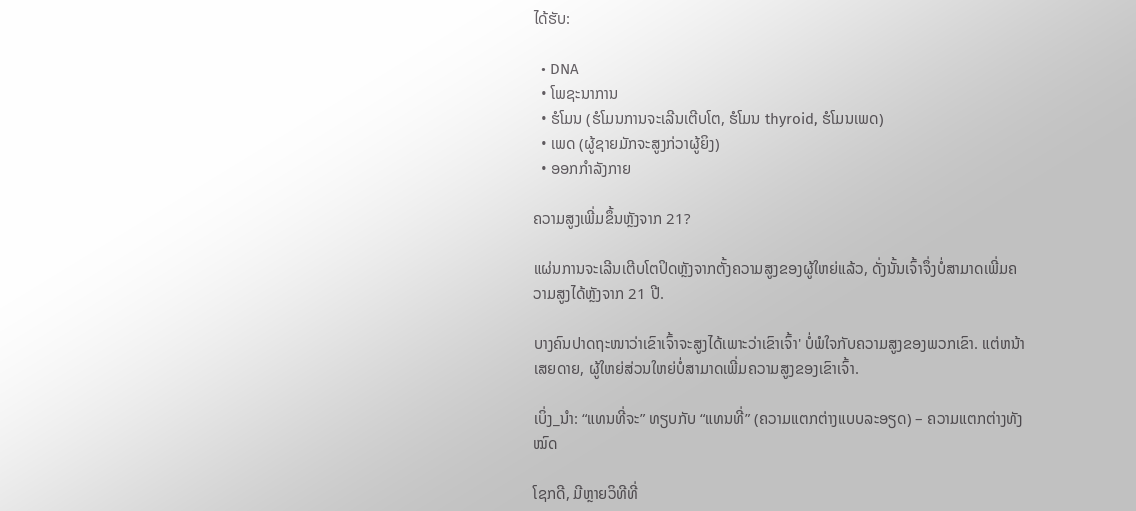ໄດ້ຮັບ:

  • DNA
  • ໂພຊະນາການ
  • ຮໍໂມນ (ຮໍໂມນການຈະເລີນເຕີບໂຕ, ຮໍໂມນ thyroid, ຮໍໂມນເພດ)
  • ເພດ (ຜູ້ຊາຍມັກຈະສູງກ່ວາຜູ້ຍິງ)
  • ອອກກໍາລັງກາຍ

ຄວາມສູງເພີ່ມຂຶ້ນຫຼັງຈາກ 21?

ແຜ່ນການຈະເລີນເຕີບໂຕປິດຫຼັງຈາກຕັ້ງຄວາມສູງຂອງຜູ້ໃຫຍ່ແລ້ວ, ດັ່ງນັ້ນເຈົ້າຈຶ່ງບໍ່ສາມາດເພີ່ມຄວາມສູງໄດ້ຫຼັງຈາກ 21 ປີ.

ບາງຄົນປາດຖະໜາວ່າເຂົາເຈົ້າຈະສູງໄດ້ເພາະວ່າເຂົາເຈົ້າ' ບໍ່ພໍໃຈກັບຄວາມສູງຂອງພວກເຂົາ. ແຕ່ຫນ້າເສຍດາຍ, ຜູ້ໃຫຍ່ສ່ວນໃຫຍ່ບໍ່ສາມາດເພີ່ມຄວາມສູງຂອງເຂົາເຈົ້າ.

ເບິ່ງ_ນຳ: “ແທນທີ່ຈະ” ທຽບກັບ “ແທນທີ່” (ຄວາມແຕກຕ່າງແບບລະອຽດ) – ຄວາມແຕກຕ່າງທັງໝົດ

ໂຊກດີ, ມີຫຼາຍວິທີທີ່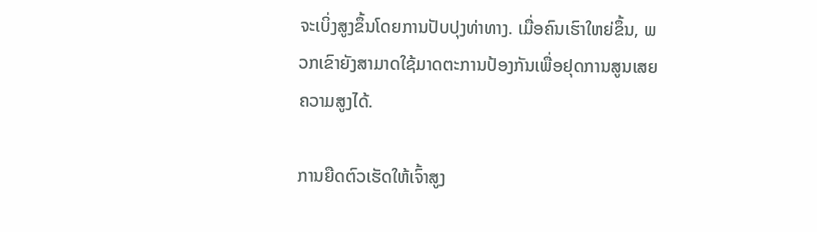ຈະເບິ່ງສູງຂຶ້ນໂດຍການປັບປຸງທ່າທາງ. ເມື່ອຄົນເຮົາໃຫຍ່ຂຶ້ນ, ພວກເຂົາຍັງສາມາດໃຊ້ມາດຕະການປ້ອງກັນເພື່ອຢຸດການສູນເສຍຄວາມສູງໄດ້.

ການຍືດຕົວເຮັດໃຫ້ເຈົ້າສູງ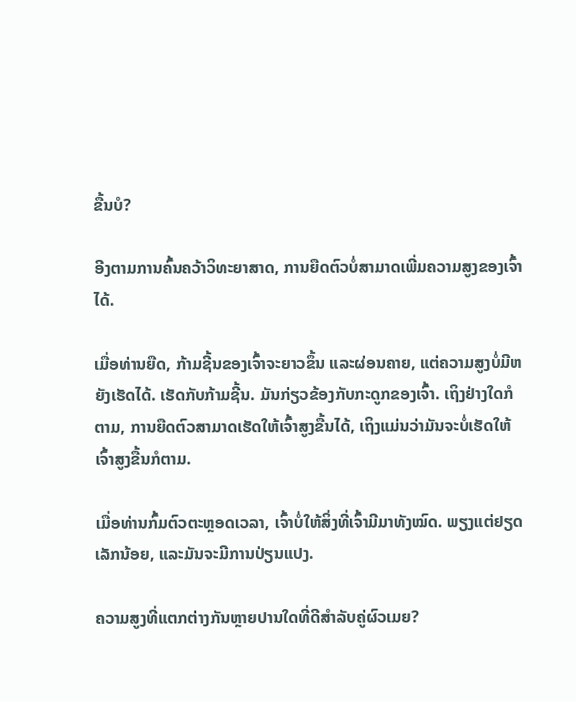ຂື້ນບໍ?

ອີງຕາມການຄົ້ນຄວ້າວິທະຍາສາດ, ການຍືດຕົວບໍ່ສາມາດເພີ່ມຄວາມສູງຂອງເຈົ້າໄດ້.

ເມື່ອທ່ານຍືດ, ກ້າມຊີ້ນຂອງເຈົ້າຈະຍາວຂຶ້ນ ແລະຜ່ອນຄາຍ, ແຕ່ຄວາມສູງບໍ່ມີຫຍັງເຮັດໄດ້. ເຮັດກັບກ້າມຊີ້ນ. ມັນກ່ຽວຂ້ອງກັບກະດູກຂອງເຈົ້າ. ເຖິງຢ່າງໃດກໍຕາມ, ການຍືດຕົວສາມາດເຮັດໃຫ້ເຈົ້າສູງຂື້ນໄດ້, ເຖິງແມ່ນວ່າມັນຈະບໍ່ເຮັດໃຫ້ເຈົ້າສູງຂື້ນກໍຕາມ.

ເມື່ອທ່ານກົ້ມຕົວຕະຫຼອດເວລາ, ເຈົ້າບໍ່ໃຫ້ສິ່ງທີ່ເຈົ້າມີມາທັງໝົດ. ພຽງແຕ່ຢຽດເລັກນ້ອຍ, ແລະມັນຈະມີການປ່ຽນແປງ.

ຄວາມສູງທີ່ແຕກຕ່າງກັນຫຼາຍປານໃດທີ່ດີສໍາລັບຄູ່ຜົວເມຍ?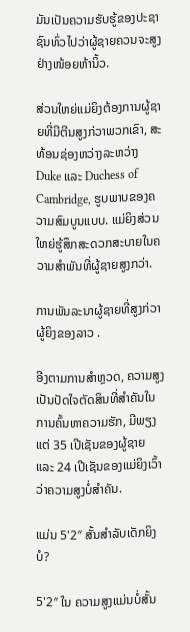ມັນເປັນຄວາມຮັບຮູ້ຂອງປະຊາຊົນທົ່ວໄປວ່າຜູ້ຊາຍຄວນຈະສູງຢ່າງໜ້ອຍຫ້ານິ້ວ.

ສ່ວນໃຫຍ່ແມ່ຍິງຕ້ອງການຜູ້ຊາຍທີ່ມີຕີນສູງກ່ວາພວກເຂົາ, ສະທ້ອນຊ່ອງຫວ່າງລະຫວ່າງ Duke ແລະ Duchess of Cambridge, ຮູບພາບຂອງຄວາມສົມບູນແບບ. ແມ່ຍິງສ່ວນໃຫຍ່ຮູ້ສຶກສະດວກສະບາຍໃນຄວາມສໍາພັນທີ່ຜູ້ຊາຍສູງກວ່າ.

ການພັນລະນາຜູ້ຊາຍທີ່ສູງກ່ວາຜູ້ຍິງຂອງລາວ .

ອີງຕາມການສຳຫຼວດ, ຄວາມສູງເປັນປັດໃຈຕັດສິນທີ່ສຳຄັນໃນການຄົ້ນຫາຄວາມຮັກ, ມີພຽງແຕ່ 35 ເປີເຊັນຂອງຜູ້ຊາຍ ແລະ 24 ເປີເຊັນຂອງແມ່ຍິງເວົ້າວ່າຄວາມສູງບໍ່ສໍາຄັນ.

ແມ່ນ 5'2″ ສັ້ນສໍາລັບເດັກຍິງບໍ?

5'2″ ໃນ ຄວາມສູງແມ່ນບໍ່ສັ້ນ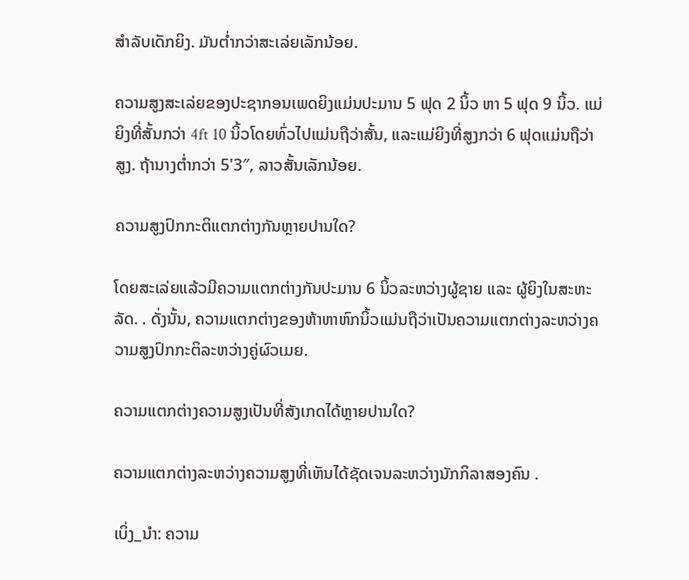ສໍາລັບເດັກຍິງ. ມັນຕ່ຳກວ່າສະເລ່ຍເລັກນ້ອຍ.

ຄວາມສູງສະເລ່ຍຂອງປະຊາກອນເພດຍິງແມ່ນປະມານ 5 ຟຸດ 2 ນິ້ວ ຫາ 5 ຟຸດ 9 ນິ້ວ. ແມ່ຍິງທີ່ສັ້ນກວ່າ 4ft 10 ນິ້ວໂດຍທົ່ວໄປແມ່ນຖືວ່າສັ້ນ, ແລະແມ່ຍິງທີ່ສູງກວ່າ 6 ຟຸດແມ່ນຖືວ່າສູງ. ຖ້ານາງຕ່ຳກວ່າ 5'3″, ລາວສັ້ນເລັກນ້ອຍ.

ຄວາມສູງປົກກະຕິແຕກຕ່າງກັນຫຼາຍປານໃດ?

ໂດຍສະເລ່ຍແລ້ວມີຄວາມແຕກຕ່າງກັນປະມານ 6 ນິ້ວລະຫວ່າງຜູ້ຊາຍ ແລະ ຜູ້ຍິງໃນສະຫະລັດ. . ດັ່ງນັ້ນ, ຄວາມແຕກຕ່າງຂອງຫ້າຫາຫົກນິ້ວແມ່ນຖືວ່າເປັນຄວາມແຕກຕ່າງລະຫວ່າງຄວາມສູງປົກກະຕິລະຫວ່າງຄູ່ຜົວເມຍ.

ຄວາມແຕກຕ່າງຄວາມສູງເປັນທີ່ສັງເກດໄດ້ຫຼາຍປານໃດ?

ຄວາມແຕກຕ່າງລະຫວ່າງຄວາມສູງທີ່ເຫັນໄດ້ຊັດເຈນລະຫວ່າງນັກກິລາສອງຄົນ .

ເບິ່ງ_ນຳ: ຄວາມ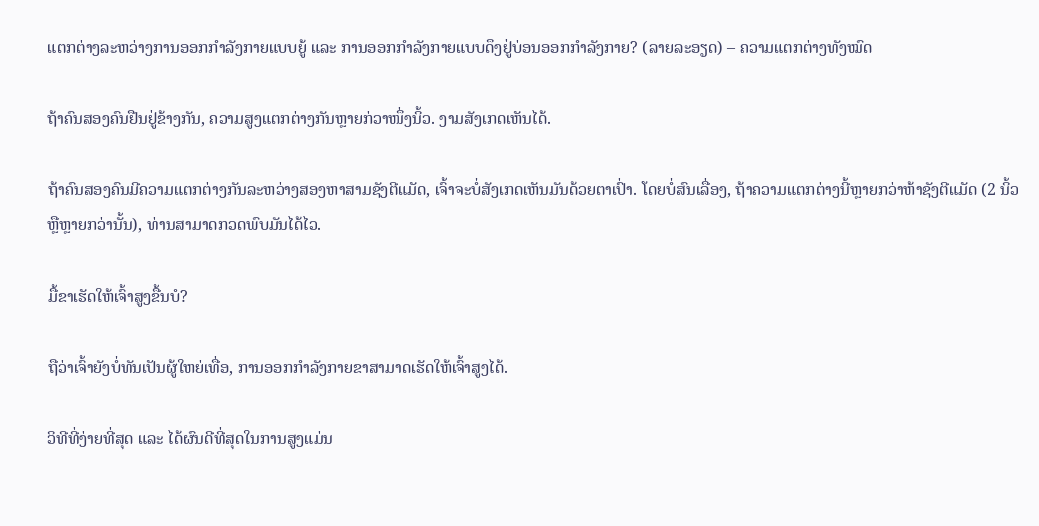ແຕກຕ່າງລະຫວ່າງການອອກກຳລັງກາຍແບບຍູ້ ແລະ ການອອກກຳລັງກາຍແບບດຶງຢູ່ບ່ອນອອກກຳລັງກາຍ? (ລາຍລະອຽດ) – ຄວາມແຕກຕ່າງທັງໝົດ

ຖ້າຄົນສອງຄົນຢືນຢູ່ຂ້າງກັນ, ຄວາມສູງແຕກຕ່າງກັນຫຼາຍກ່ວາໜຶ່ງນິ້ວ. ງາມສັງເກດເຫັນໄດ້.

ຖ້າຄົນສອງຄົນມີຄວາມແຕກຕ່າງກັນລະຫວ່າງສອງຫາສາມຊັງຕີແມັດ, ເຈົ້າຈະບໍ່ສັງເກດເຫັນມັນດ້ວຍຕາເປົ່າ. ໂດຍບໍ່ສົນເລື່ອງ, ຖ້າຄວາມແຕກຕ່າງນີ້ຫຼາຍກວ່າຫ້າຊັງຕີແມັດ (2 ນິ້ວ ຫຼືຫຼາຍກວ່ານັ້ນ), ທ່ານສາມາດກວດພົບມັນໄດ້ໄວ.

ມື້ຂາເຮັດໃຫ້ເຈົ້າສູງຂື້ນບໍ?

ຖືວ່າເຈົ້າຍັງບໍ່ທັນເປັນຜູ້ໃຫຍ່ເທື່ອ, ການອອກກຳລັງກາຍຂາສາມາດເຮັດໃຫ້ເຈົ້າສູງໄດ້.

ວິທີທີ່ງ່າຍທີ່ສຸດ ແລະ ໄດ້ຜົນດີທີ່ສຸດໃນການສູງແມ່ນ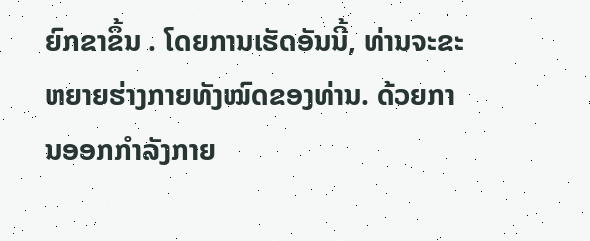ຍົກຂາຂຶ້ນ . ໂດຍການເຮັດອັນນີ້, ທ່ານຈະຂະຫຍາຍຮ່າງກາຍທັງໝົດຂອງທ່ານ. ດ້ວຍການອອກກໍາລັງກາຍ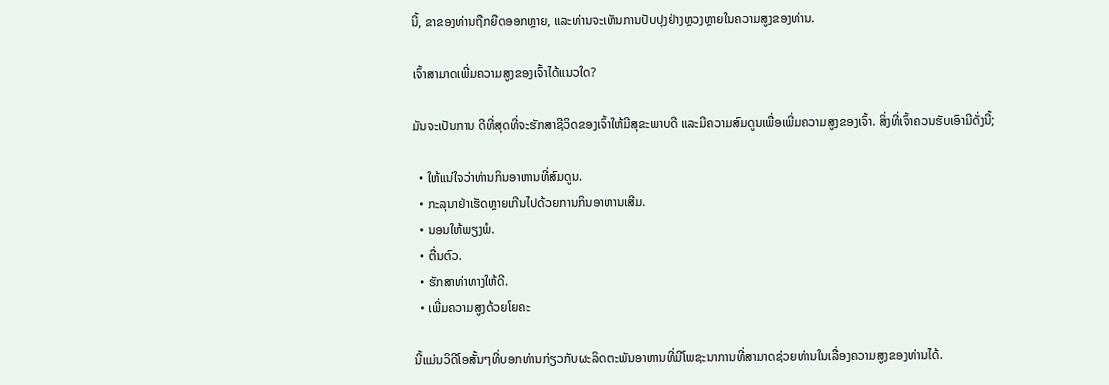ນີ້, ຂາຂອງທ່ານຖືກຍືດອອກຫຼາຍ, ແລະທ່ານຈະເຫັນການປັບປຸງຢ່າງຫຼວງຫຼາຍໃນຄວາມສູງຂອງທ່ານ.

ເຈົ້າສາມາດເພີ່ມຄວາມສູງຂອງເຈົ້າໄດ້ແນວໃດ?

ມັນຈະເປັນການ ດີທີ່ສຸດທີ່ຈະຮັກສາຊີວິດຂອງເຈົ້າໃຫ້ມີສຸຂະພາບດີ ແລະມີຄວາມສົມດູນເພື່ອເພີ່ມຄວາມສູງຂອງເຈົ້າ. ສິ່ງທີ່ເຈົ້າຄວນຮັບເອົາມີດັ່ງນີ້;

  • ໃຫ້ແນ່ໃຈວ່າທ່ານກິນອາຫານທີ່ສົມດູນ.
  • ກະລຸນາຢ່າເຮັດຫຼາຍເກີນໄປດ້ວຍການກິນອາຫານເສີມ.
  • ນອນໃຫ້ພຽງພໍ.
  • ຕື່ນຕົວ.
  • ຮັກສາທ່າທາງໃຫ້ດີ.
  • ເພີ່ມຄວາມສູງດ້ວຍໂຍຄະ

ນີ້ແມ່ນວິດີໂອສັ້ນໆທີ່ບອກທ່ານກ່ຽວກັບຜະລິດຕະພັນອາຫານທີ່ມີໂພຊະນາການທີ່ສາມາດຊ່ວຍທ່ານໃນເລື່ອງຄວາມສູງຂອງທ່ານໄດ້.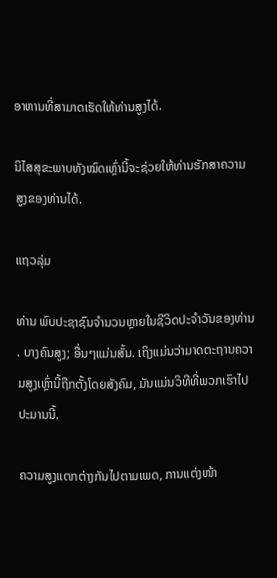ອາຫານທີ່ສາມາດເຮັດໃຫ້ທ່ານສູງໄດ້.

ນິໄສສຸຂະພາບທັງໝົດເຫຼົ່ານີ້ຈະຊ່ວຍໃຫ້ທ່ານຮັກສາຄວາມສູງຂອງທ່ານໄດ້.

ແຖວລຸ່ມ

ທ່ານ ພົບປະຊາຊົນຈໍານວນຫຼາຍໃນຊີວິດປະຈໍາວັນຂອງທ່ານ. ບາງຄົນສູງ; ອື່ນໆແມ່ນສັ້ນ. ເຖິງແມ່ນວ່າມາດຕະຖານຄວາມສູງເຫຼົ່ານີ້ຖືກຕັ້ງໂດຍສັງຄົມ, ມັນແມ່ນວິທີທີ່ພວກເຮົາໄປປະມານນີ້.

ຄວາມສູງແຕກຕ່າງກັນໄປຕາມເພດ, ການແຕ່ງໜ້າ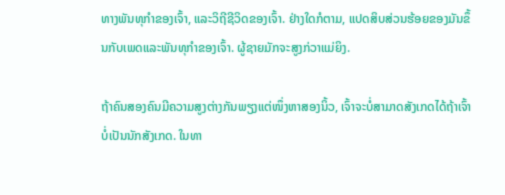ທາງພັນທຸກໍາຂອງເຈົ້າ, ແລະວິຖີຊີວິດຂອງເຈົ້າ. ຢ່າງໃດກໍຕາມ, ແປດສິບສ່ວນຮ້ອຍຂອງມັນຂຶ້ນກັບເພດແລະພັນທຸກໍາຂອງເຈົ້າ. ຜູ້ຊາຍມັກຈະສູງກ່ວາແມ່ຍິງ.

ຖ້າຄົນສອງຄົນມີຄວາມສູງຕ່າງກັນພຽງແຕ່ໜຶ່ງຫາສອງນິ້ວ, ເຈົ້າຈະບໍ່ສາມາດສັງເກດໄດ້ຖ້າເຈົ້າບໍ່ເປັນນັກສັງເກດ. ໃນທາ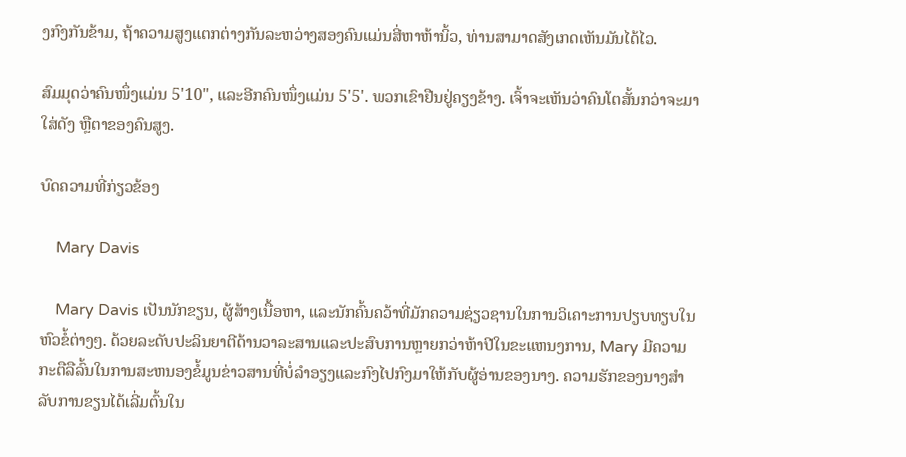ງກົງກັນຂ້າມ, ຖ້າຄວາມສູງແຕກຕ່າງກັນລະຫວ່າງສອງຄົນແມ່ນສີ່ຫາຫ້ານິ້ວ, ທ່ານສາມາດສັງເກດເຫັນມັນໄດ້ໄວ.

ສົມມຸດວ່າຄົນໜຶ່ງແມ່ນ 5'10", ແລະອີກຄົນໜຶ່ງແມ່ນ 5'5'. ພວກເຂົາຢືນຢູ່ຄຽງຂ້າງ. ເຈົ້າຈະເຫັນວ່າຄົນໂຕສັ້ນກວ່າຈະມາໃສ່ດັງ ຫຼືຕາຂອງຄົນສູງ.

ບົດຄວາມທີ່ກ່ຽວຂ້ອງ

    Mary Davis

    Mary Davis ເປັນນັກຂຽນ, ຜູ້ສ້າງເນື້ອຫາ, ແລະນັກຄົ້ນຄວ້າທີ່ມັກຄວາມຊ່ຽວຊານໃນການວິເຄາະການປຽບທຽບໃນຫົວຂໍ້ຕ່າງໆ. ດ້ວຍລະດັບປະລິນຍາຕີດ້ານວາລະສານແລະປະສົບການຫຼາຍກວ່າຫ້າປີໃນຂະແຫນງການ, Mary ມີຄວາມກະຕືລືລົ້ນໃນການສະຫນອງຂໍ້ມູນຂ່າວສານທີ່ບໍ່ລໍາອຽງແລະກົງໄປກົງມາໃຫ້ກັບຜູ້ອ່ານຂອງນາງ. ຄວາມຮັກຂອງນາງສໍາລັບການຂຽນໄດ້ເລີ່ມຕົ້ນໃນ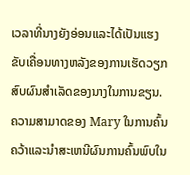ເວລາທີ່ນາງຍັງອ່ອນແລະໄດ້ເປັນແຮງຂັບເຄື່ອນທາງຫລັງຂອງການເຮັດວຽກສົບຜົນສໍາເລັດຂອງນາງໃນການຂຽນ. ຄວາມສາມາດຂອງ Mary ໃນການຄົ້ນຄວ້າແລະນໍາສະເຫນີຜົນການຄົ້ນພົບໃນ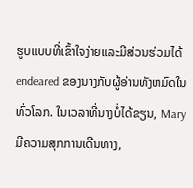ຮູບແບບທີ່ເຂົ້າໃຈງ່າຍແລະມີສ່ວນຮ່ວມໄດ້ endeared ຂອງນາງກັບຜູ້ອ່ານທັງຫມົດໃນທົ່ວໂລກ. ໃນເວລາທີ່ນາງບໍ່ໄດ້ຂຽນ, Mary ມີຄວາມສຸກການເດີນທາງ,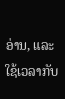ອ່ານ, ແລະໃຊ້ເວລາກັບ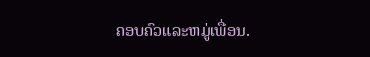ຄອບຄົວແລະຫມູ່ເພື່ອນ.